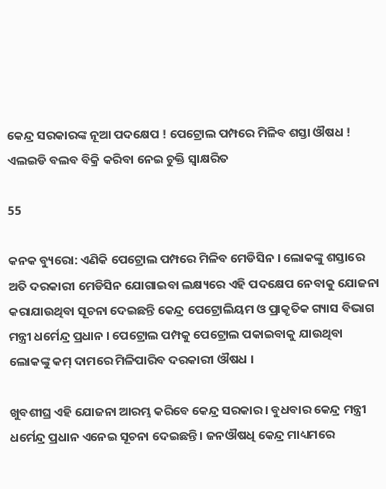କେନ୍ଦ୍ର ସରକାରଙ୍କ ନୂଆ ପଦକ୍ଷେପ ! ପେଟ୍ରୋଲ ପମ୍ପରେ ମିଳିବ ଶସ୍ତା ଔଷଧ ! ଏଲଇଡି ବଲବ ବିକ୍ରି କରିବା ନେଇ ଚୁକ୍ତି ସ୍ୱାକ୍ଷରିତ

55

କନକ ବ୍ୟୁରୋ: ଏଣିକି ପେଟ୍ରୋଲ ପମ୍ପରେ ମିଳିବ ମେଡିସିନ । ଲୋକଙ୍କୁ ଶସ୍ତାରେ ଅତି ଦରକାରୀ ମେଡିସିନ ଯୋଗାଇବା ଲକ୍ଷ୍ୟରେ ଏହି ପଦକ୍ଷେପ ନେବାକୁ ଯୋଜନା କରାଯାଉଥିବା ସୂଚନା ଦେଇଛନ୍ତି କେନ୍ଦ୍ର ପେଟ୍ରୋଲିୟମ ଓ ପ୍ରାକୃତିକ ଗ୍ୟାସ ବିଭାଗ ମନ୍ତ୍ରୀ ଧର୍ମେନ୍ଦ୍ର ପ୍ରଧାନ । ପେଟ୍ରୋଲ ପମ୍ପକୁ ପେଟ୍ରୋଲ ପକାଇବାକୁ ଯାଉଥିବା ଲୋକଙ୍କୁ କମ୍ ଦାମରେ ମିଳିପାରିବ ଦରକାରୀ ଔଷଧ ।

ଖୁବଶୀଘ୍ର ଏହି ଯୋଜନା ଆରମ୍ଭ କରିବେ କେନ୍ଦ୍ର ସରକାର । ବୁଧବାର କେନ୍ଦ୍ର ମନ୍ତ୍ରୀ ଧର୍ମେନ୍ଦ୍ର ପ୍ରଧାନ ଏନେଇ ସୂଚନା ଦେଇଛନ୍ତି । ଜନଔଷଧି କେନ୍ଦ୍ର ମାଧ୍ୟମରେ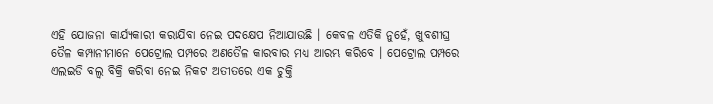ଏହି ଯୋଜନା କାର୍ଯ୍ୟକାରୀ କରାଯିବା ନେଇ ପଦକ୍ଷେପ ନିଆଯାଉଛି । କେବଳ ଏତିକି ନୁହେଁ, ଖୁବଶୀଘ୍ର ତୈଳ କମ୍ପାନୀମାନେ ପେଟ୍ରୋଲ ପମ୍ପରେ ଅଣତୈଳ କାରବାର ମଧ୍ୟ ଆରମ୍ଭ କରିବେ । ପେଟ୍ରୋଲ ପମ୍ପରେ ଏଲଇଡି ବଲ୍ବ ବିକ୍ରି କରିବା ନେଇ ନିକଟ ଅତୀତରେ ଏକ ଚୁକ୍ତି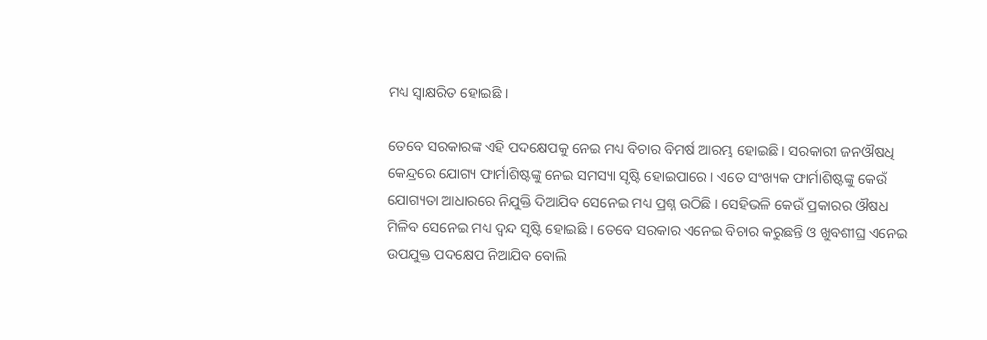ମଧ୍ୟ ସ୍ୱାକ୍ଷରିତ ହୋଇଛି ।

ତେବେ ସରକାରଙ୍କ ଏହି ପଦକ୍ଷେପକୁ ନେଇ ମଧ୍ୟ ବିଚାର ବିମର୍ଷ ଆରମ୍ଭ ହୋଇଛି । ସରକାରୀ ଜନଔଷଧି କେନ୍ଦ୍ରରେ ଯୋଗ୍ୟ ଫାର୍ମାଶିଷ୍ଟଙ୍କୁ ନେଇ ସମସ୍ୟା ସୃଷ୍ଟି ହୋଇପାରେ । ଏତେ ସଂଖ୍ୟକ ଫାର୍ମାଶିଷ୍ଟଙ୍କୁ କେଉଁ ଯୋଗ୍ୟତା ଆଧାରରେ ନିଯୁକ୍ତି ଦିଆଯିବ ସେନେଇ ମଧ୍ୟ ପ୍ରଶ୍ନ ଉଠିଛି । ସେହିଭଳି କେଉଁ ପ୍ରକାରର ଔଷଧ ମିଳିବ ସେନେଇ ମଧ୍ୟ ଦ୍ୱନ୍ଦ ସୃଷ୍ଟି ହୋଇଛି । ତେବେ ସରକାର ଏନେଇ ବିଚାର କରୁଛନ୍ତି ଓ ଖୁବଶୀଘ୍ର ଏନେଇ ଉପଯୁକ୍ତ ପଦକ୍ଷେପ ନିଆଯିବ ବୋଲି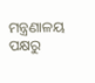ମନ୍ତ୍ରଣାଳୟ ପକ୍ଷରୁ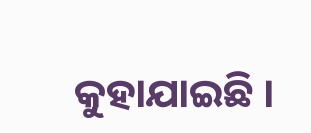କୁହାଯାଇଛି ।